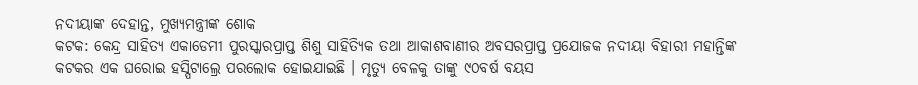ନଦୀୟାଙ୍କ ଦେହାନ୍ତ, ମୁଖ୍ୟମନ୍ତ୍ରୀଙ୍କ ଶୋକ
କଟକ: କେନ୍ଦ୍ର ସାହିତ୍ୟ ଏକାଡେମୀ ପୁରସ୍କାରପ୍ରାପ୍ତ ଶିଶୁ ସାହିତ୍ୟିକ ତଥା ଆକାଶବାଣୀର ଅବସରପ୍ରାପ୍ତ ପ୍ରଯୋଜକ ନଦୀୟା ବିହାରୀ ମହାନ୍ତିଙ୍କ କଟକର ଏକ ଘରୋଇ ହସ୍ପିଟାଲ୍ରେ ପରଲୋକ ହୋଇଯାଇଛି । ମୃତ୍ୟୁ ବେଳକୁ ତାଙ୍କୁ ୯୦ବର୍ଷ ବୟସ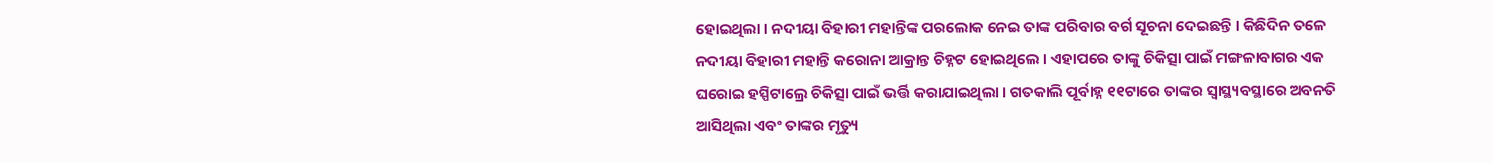ହୋଇଥିଲା । ନଦୀୟା ବିହାରୀ ମହାନ୍ତିଙ୍କ ପରଲୋକ ନେଇ ତାଙ୍କ ପରିବାର ବର୍ଗ ସୂଚନା ଦେଇଛନ୍ତି । କିଛିଦିନ ତଳେ ନଦୀୟା ବିହାରୀ ମହାନ୍ତି କରୋନା ଆକ୍ରାନ୍ତ ଚିହ୍ନଟ ହୋଇଥିଲେ । ଏହାପରେ ତାଙ୍କୁ ଚିକିତ୍ସା ପାଇଁ ମଙ୍ଗଳାବାଗର ଏକ ଘରୋଇ ହସ୍ପିଟାଲ୍ରେ ଚିକିତ୍ସା ପାଇଁ ଭର୍ତ୍ତି କରାଯାଇଥିଲା । ଗତକାଲି ପୂର୍ବାହ୍ନ ୧୧ଟାରେ ତାଙ୍କର ସ୍ୱାସ୍ଥ୍ୟବସ୍ଥାରେ ଅବନତି ଆସିଥିଲା ଏବଂ ତାଙ୍କର ମୃତ୍ୟୁ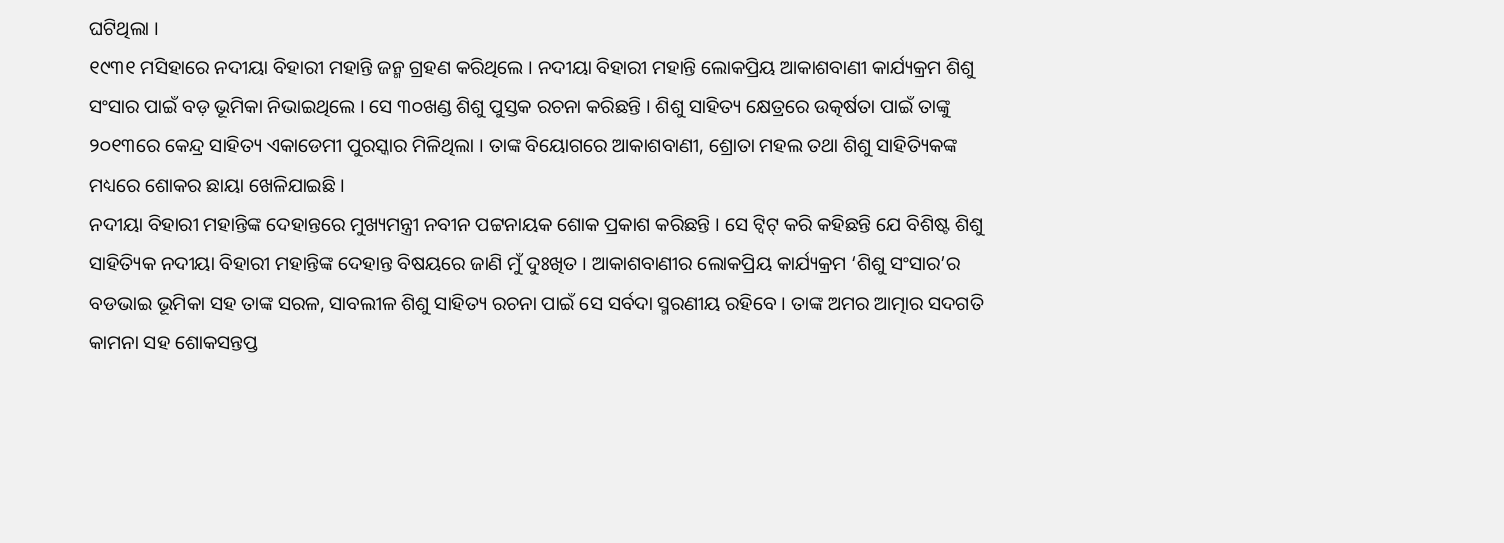ଘଟିଥିଲା ।
୧୯୩୧ ମସିହାରେ ନଦୀୟା ବିହାରୀ ମହାନ୍ତି ଜନ୍ମ ଗ୍ରହଣ କରିଥିଲେ । ନଦୀୟା ବିହାରୀ ମହାନ୍ତି ଲୋକପ୍ରିୟ ଆକାଶବାଣୀ କାର୍ଯ୍ୟକ୍ରମ ଶିଶୁ ସଂସାର ପାଇଁ ବଡ଼ ଭୂମିକା ନିଭାଇଥିଲେ । ସେ ୩୦ଖଣ୍ଡ ଶିଶୁ ପୁସ୍ତକ ରଚନା କରିଛନ୍ତି । ଶିଶୁ ସାହିତ୍ୟ କ୍ଷେତ୍ରରେ ଉତ୍କର୍ଷତା ପାଇଁ ତାଙ୍କୁ ୨୦୧୩ରେ କେନ୍ଦ୍ର ସାହିତ୍ୟ ଏକାଡେମୀ ପୁରସ୍କାର ମିଳିଥିଲା । ତାଙ୍କ ବିୟୋଗରେ ଆକାଶବାଣୀ, ଶ୍ରୋତା ମହଲ ତଥା ଶିଶୁ ସାହିତ୍ୟିକଙ୍କ ମଧ୍ୟରେ ଶୋକର ଛାୟା ଖେଳିଯାଇଛି ।
ନଦୀୟା ବିହାରୀ ମହାନ୍ତିଙ୍କ ଦେହାନ୍ତରେ ମୁଖ୍ୟମନ୍ତ୍ରୀ ନବୀନ ପଟ୍ଟନାୟକ ଶୋକ ପ୍ରକାଶ କରିଛନ୍ତି । ସେ ଟ୍ୱିଟ୍ କରି କହିଛନ୍ତି ଯେ ବିଶିଷ୍ଟ ଶିଶୁ ସାହିତ୍ୟିକ ନଦୀୟା ବିହାରୀ ମହାନ୍ତିଙ୍କ ଦେହାନ୍ତ ବିଷୟରେ ଜାଣି ମୁଁ ଦୁଃଖିତ । ଆକାଶବାଣୀର ଲୋକପ୍ରିୟ କାର୍ଯ୍ୟକ୍ରମ ‘ଶିଶୁ ସଂସାର’ର ବଡଭାଇ ଭୂମିକା ସହ ତାଙ୍କ ସରଳ, ସାବଲୀଳ ଶିଶୁ ସାହିତ୍ୟ ରଚନା ପାଇଁ ସେ ସର୍ବଦା ସ୍ମରଣୀୟ ରହିବେ । ତାଙ୍କ ଅମର ଆତ୍ମାର ସଦଗତି କାମନା ସହ ଶୋକସନ୍ତପ୍ତ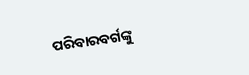ପରିବାରବର୍ଗଙ୍କୁ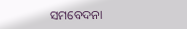ସମବେଦନା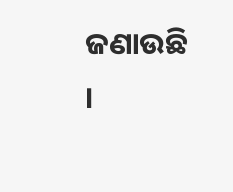ଜଣାଉଛି ।